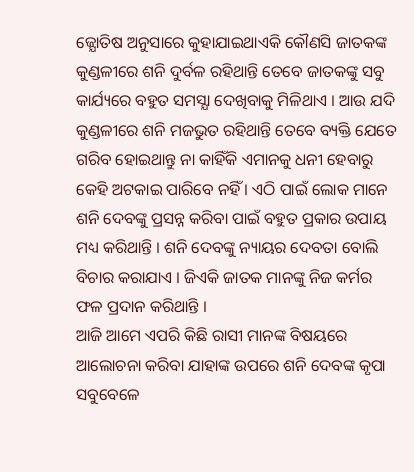ଜ୍ଯୋତିଷ ଅନୁସାରେ କୁହାଯାଇଥାଏକି କୌଣସି ଜାତକଙ୍କ କୁଣ୍ଡଳୀରେ ଶନି ଦୁର୍ବଳ ରହିଥାନ୍ତି ତେବେ ଜାତକଙ୍କୁ ସବୁ କାର୍ଯ୍ୟରେ ବହୁତ ସମସ୍ଯା ଦେଖିବାକୁ ମିଳିଥାଏ । ଆଉ ଯଦି କୁଣ୍ଡଳୀରେ ଶନି ମଜଭୁତ ରହିଥାନ୍ତି ତେବେ ବ୍ୟକ୍ତି ଯେତେ ଗରିବ ହୋଇଥାନ୍ତୁ ନା କାହିଁକି ଏମାନକୁ ଧନୀ ହେବାରୁ କେହି ଅଟକାଇ ପାରିବେ ନହିଁ । ଏଠି ପାଇଁ ଲୋକ ମାନେ ଶନି ଦେବଙ୍କୁ ପ୍ରସନ୍ନ କରିବା ପାଇଁ ବହୁତ ପ୍ରକାର ଉପାୟ ମଧ୍ୟ କରିଥାନ୍ତି । ଶନି ଦେବଙ୍କୁ ନ୍ୟାୟର ଦେବତା ବୋଲି ବିଚାର କରାଯାଏ । ଜିଏକି ଜାତକ ମାନଙ୍କୁ ନିଜ କର୍ମର ଫଳ ପ୍ରଦାନ କରିଥାନ୍ତି ।
ଆଜି ଆମେ ଏପରି କିଛି ରାସୀ ମାନଙ୍କ ବିଷୟରେ ଆଲୋଚନା କରିବା ଯାହାଙ୍କ ଉପରେ ଶନି ଦେବଙ୍କ କୃପା ସବୁବେଳେ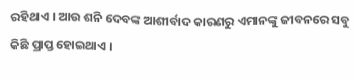ରହିଥାଏ । ଆଉ ଶନି ଦେବଙ୍କ ଆଶୀର୍ବାଦ କାରଣରୁ ଏମାନଙ୍କୁ ଜୀବନରେ ସବୁ କିଛି ପ୍ରାପ୍ତ ହୋଇଥାଏ ।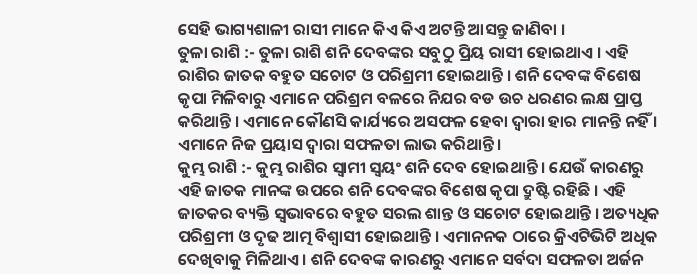ସେହି ଭାଗ୍ୟଶାଳୀ ରାସୀ ମାନେ କିଏ କିଏ ଅଟନ୍ତି ଆସନ୍ତୁ ଜାଣିବା ।
ତୁଳା ରାଶି :- ତୁଳା ରାଶି ଶନି ଦେବଙ୍କର ସବୁଠୁ ପ୍ରିୟ ରାସୀ ହୋଇଥାଏ । ଏହି ରାଶିର ଜାତକ ବହୁତ ସଚୋଟ ଓ ପରିଶ୍ରମୀ ହୋଇଥାନ୍ତି । ଶନି ଦେବଙ୍କ ବିଶେଷ କୃପା ମିଳିବାରୁ ଏମାନେ ପରିଶ୍ରମ ବଳରେ ନିଯର ବଡ ଉଚ ଧରଣର ଲକ୍ଷ ପ୍ରାପ୍ତ କରିଥାନ୍ତି । ଏମାନେ କୌଣସି କାର୍ଯ୍ୟରେ ଅସଫଳ ହେବା ଦ୍ଵାରା ହାର ମାନନ୍ତି ନହିଁ । ଏମାନେ ନିଜ ପ୍ରୟାସ ଦ୍ଵାରା ସଫଳତା ଲାଭ କରିଥାନ୍ତି ।
କୁମ୍ଭ ରାଶି :- କୁମ୍ଭ ରାଶିର ସ୍ଵାମୀ ସ୍ଵୟଂ ଶନି ଦେବ ହୋଇଥାନ୍ତି । ଯେଉଁ କାରଣରୁ ଏହି ଜାତକ ମାନଙ୍କ ଉପରେ ଶନି ଦେବଙ୍କର ବିଶେଷ କୃପା ଦ୍ରୁଷ୍ଟି ରହିଛି । ଏହି ଜାତକର ବ୍ୟକ୍ତି ସ୍ବଭାବରେ ବହୁତ ସରଲ ଶାନ୍ତ ଓ ସଚୋଟ ହୋଇଥାନ୍ତି । ଅତ୍ୟଧିକ ପରିଶ୍ରମୀ ଓ ଦୃଢ ଆତ୍ମ ବିଶ୍ଵାସୀ ହୋଇଥାନ୍ତି । ଏମାନନକ ଠାରେ କ୍ରିଏଟିଭିଟି ଅଧିକ ଦେଖିବାକୁ ମିଳିଥାଏ । ଶନି ଦେବଙ୍କ କାରଣରୁ ଏମାନେ ସର୍ବଦା ସଫଳତା ଅର୍ଜନ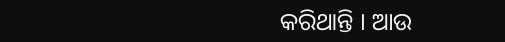କରିଥାନ୍ତି । ଆଉ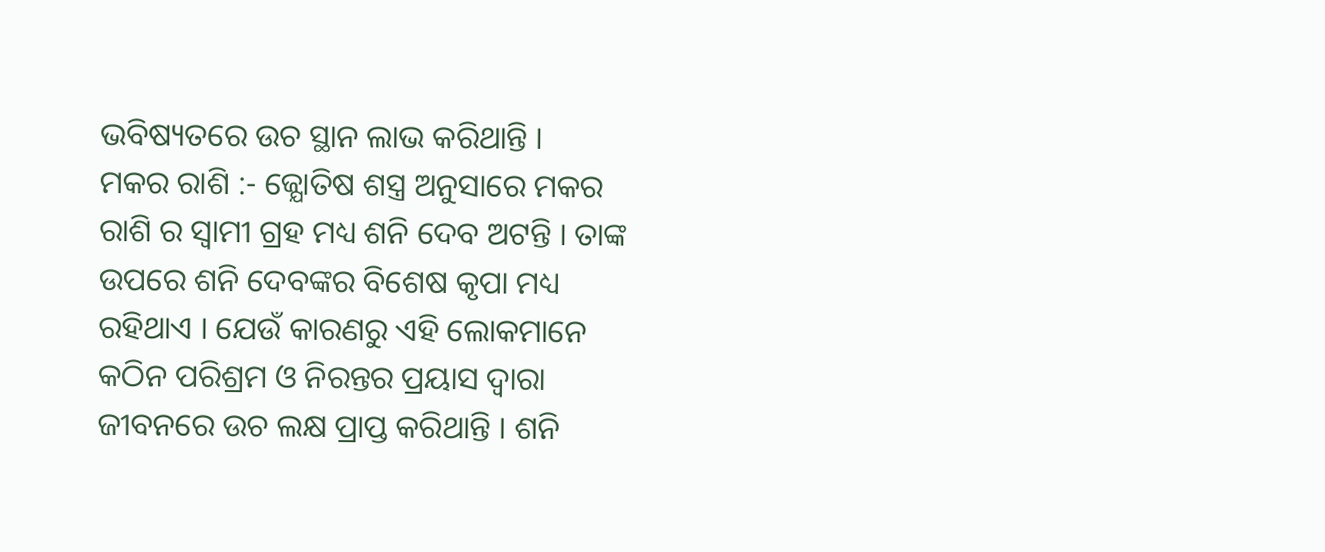ଭବିଷ୍ୟତରେ ଉଚ ସ୍ଥାନ ଲାଭ କରିଥାନ୍ତି ।
ମକର ରାଶି :- ଜ୍ଯୋତିଷ ଶସ୍ତ୍ର ଅନୁସାରେ ମକର ରାଶି ର ସ୍ଵାମୀ ଗ୍ରହ ମଧ୍ୟ ଶନି ଦେବ ଅଟନ୍ତି । ତାଙ୍କ ଉପରେ ଶନି ଦେବଙ୍କର ବିଶେଷ କୃପା ମଧ୍ୟ ରହିଥାଏ । ଯେଉଁ କାରଣରୁ ଏହି ଲୋକମାନେ କଠିନ ପରିଶ୍ରମ ଓ ନିରନ୍ତର ପ୍ରୟାସ ଦ୍ଵାରା ଜୀବନରେ ଉଚ ଲକ୍ଷ ପ୍ରାପ୍ତ କରିଥାନ୍ତି । ଶନି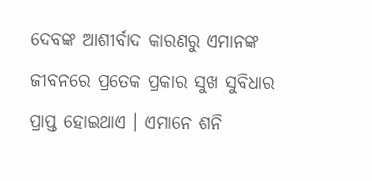ଦେବଙ୍କ ଆଶୀର୍ବାଦ କାରଣରୁ ଏମାନଙ୍କ ଜୀବନରେ ପ୍ରତେକ ପ୍ରକାର ସୁଖ ସୁବିଧାର ପ୍ରାପ୍ତ ହୋଇଥାଏ । ଏମାନେ ଶନି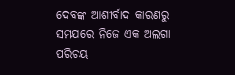ଦେବଙ୍କ ଆଶୀର୍ବାଦ କାରଣରୁ ସମଯରେ ନିଜେ ଏକ ଅଲଗା ପରିଚୟ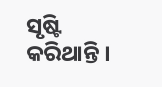ସୃଷ୍ଟି କରିଥାନ୍ତି ।